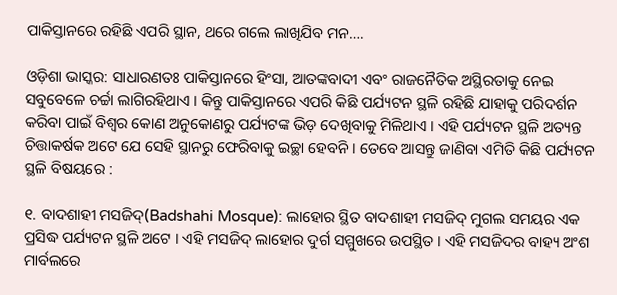ପାକିସ୍ତାନରେ ରହିଛି ଏପରି ସ୍ଥାନ, ଥରେ ଗଲେ ଲାଖିଯିବ ମନ….

ଓଡ଼ିଶା ଭାସ୍କର: ସାଧାରଣତଃ ପାକିସ୍ତାନରେ ହିଂସା, ଆତଙ୍କବାଦୀ ଏବଂ ରାଜନୈତିକ ଅସ୍ଥିରତାକୁ ନେଇ ସବୁବେଳେ ଚର୍ଚ୍ଚା ଲାଗିରହିଥାଏ । କିନ୍ତୁ ପାକିସ୍ତାନରେ ଏପରି କିଛି ପର୍ଯ୍ୟଟନ ସ୍ଥଳି ରହିଛି ଯାହାକୁ ପରିଦର୍ଶନ କରିବା ପାଇଁ ବିଶ୍ୱର କୋଣ ଅନୁକୋଣରୁ ପର୍ଯ୍ୟଟଙ୍କ ଭିଡ଼ ଦେଖିବାକୁ ମିଳିଥାଏ । ଏହି ପର୍ଯ୍ୟଟନ ସ୍ଥଳି ଅତ୍ୟନ୍ତ ଚିତ୍ତାକର୍ଷକ ଅଟେ ଯେ ସେହି ସ୍ଥାନରୁ ଫେରିବାକୁ ଇଚ୍ଛା ହେବନି । ତେବେ ଆସନ୍ତୁ ଜାଣିବା ଏମିତି କିଛି ପର୍ଯ୍ୟଟନ ସ୍ଥଳି ବିଷୟରେ :

୧. ବାଦଶାହୀ ମସଜିଦ୍(Badshahi Mosque): ଲାହୋର ସ୍ଥିତ ବାଦଶାହୀ ମସଜିଦ୍ ମୁଗଲ ସମୟର ଏକ ପ୍ରସିଦ୍ଧ ପର୍ଯ୍ୟଟନ ସ୍ଥଳି ଅଟେ । ଏହି ମସଜିଦ୍ ଲାହୋର ଦୁର୍ଗ ସମ୍ମୁଖରେ ଉପସ୍ଥିତ । ଏହି ମସଜିଦର ବାହ୍ୟ ଅଂଶ ମାର୍ବଲରେ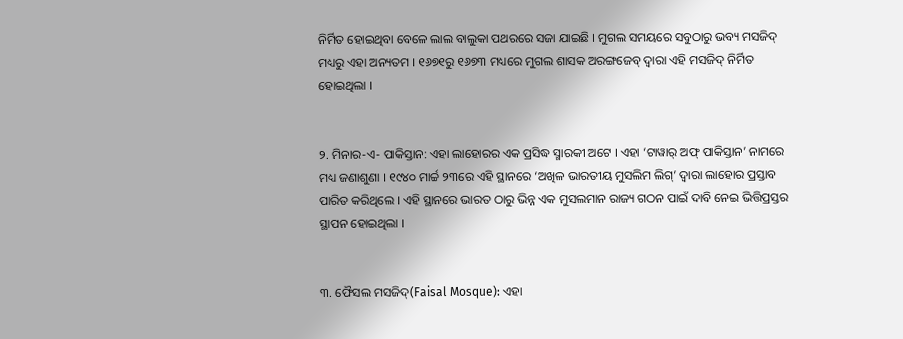ନିର୍ମିତ ହୋଇଥିବା ବେଳେ ଲାଲ ବାଲୁକା ପଥରରେ ସଜା ଯାଇଛି । ମୁଗଲ ସମୟରେ ସବୁଠାରୁ ଭବ୍ୟ ମସଜିଦ୍ ମଧ୍ୟରୁ ଏହା ଅନ୍ୟତମ । ୧୬୭୧ରୁ ୧୬୭୩ ମଧ୍ୟରେ ମୁଗଲ ଶାସକ ଅରଙ୍ଗଜେବ୍ ଦ୍ୱାରା ଏହି ମସଜିଦ୍ ନିର୍ମିତ ହୋଇଥିଲା ।


୨. ମିନାର-ଏ- ପାକିସ୍ତାନ: ଏହା ଲାହୋରର ଏକ ପ୍ରସିଦ୍ଧ ସ୍ମାରକୀ ଅଟେ । ଏହା ‘ଟାୱାର୍ ଅଫ୍ ପାକିସ୍ତାନ’ ନାମରେ ମଧ୍ୟ ଜଣାଶୁଣା । ୧୯୪୦ ମାର୍ଚ୍ଚ ୨୩ରେ ଏହି ସ୍ଥାନରେ ‘ଅଖିଳ ଭାରତୀୟ ମୁସଲିମ ଲିଗ୍’ ଦ୍ୱାରା ଲାହୋର ପ୍ରସ୍ତାବ ପାରିତ କରିଥିଲେ । ଏହି ସ୍ଥାନରେ ଭାରତ ଠାରୁ ଭିନ୍ନ ଏକ ମୁସଲମାନ ରାଜ୍ୟ ଗଠନ ପାଇଁ ଦାବି ନେଇ ଭିତ୍ତିପ୍ରସ୍ତର ସ୍ଥାପନ ହୋଇଥିଲା ।


୩. ଫୈସଲ ମସଜିଦ୍(Faisal Mosque): ଏହା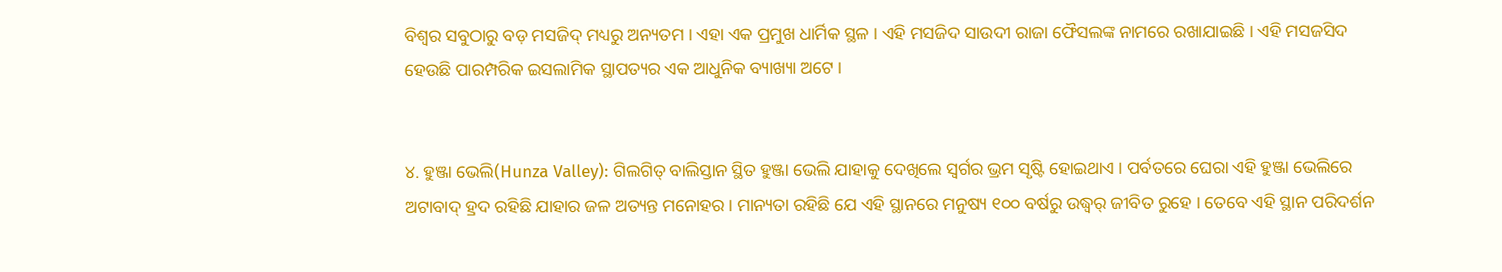ବିଶ୍ୱର ସବୁଠାରୁ ବଡ଼ ମସଜିଦ୍ ମଧ୍ୟରୁ ଅନ୍ୟତମ । ଏହା ଏକ ପ୍ରମୁଖ ଧାର୍ମିକ ସ୍ଥଳ । ଏହି ମସଜିଦ ସାଉଦୀ ରାଜା ଫୈସଲଙ୍କ ନାମରେ ରଖାଯାଇଛି । ଏହି ମସଜସିଦ ହେଉଛି ପାରମ୍ପରିକ ଇସଲାମିକ ସ୍ଥାପତ୍ୟର ଏକ ଆଧୁନିକ ବ୍ୟାଖ୍ୟା ଅଟେ ।


୪. ହୁଞ୍ଜା ଭେଲି(Hunza Valley): ଗିଲଗିତ୍ ବାଲିସ୍ତାନ ସ୍ଥିତ ହୁଞ୍ଜା ଭେଲି ଯାହାକୁ ଦେଖିଲେ ସ୍ୱର୍ଗର ଭ୍ରମ ସୃଷ୍ଟି ହୋଇଥାଏ । ପର୍ବତରେ ଘେରା ଏହି ହୁଞ୍ଜା ଭେଲିରେ ଅଟାବାଦ୍ ହ୍ରଦ ରହିଛି ଯାହାର ଜଳ ଅତ୍ୟନ୍ତ ମନୋହର । ମାନ୍ୟତା ରହିଛି ଯେ ଏହି ସ୍ଥାନରେ ମନୁଷ୍ୟ ୧୦୦ ବର୍ଷରୁ ଉଦ୍ଧ୍ୱର୍ ଜୀବିତ ରୁହେ । ତେବେ ଏହି ସ୍ଥାନ ପରିଦର୍ଶନ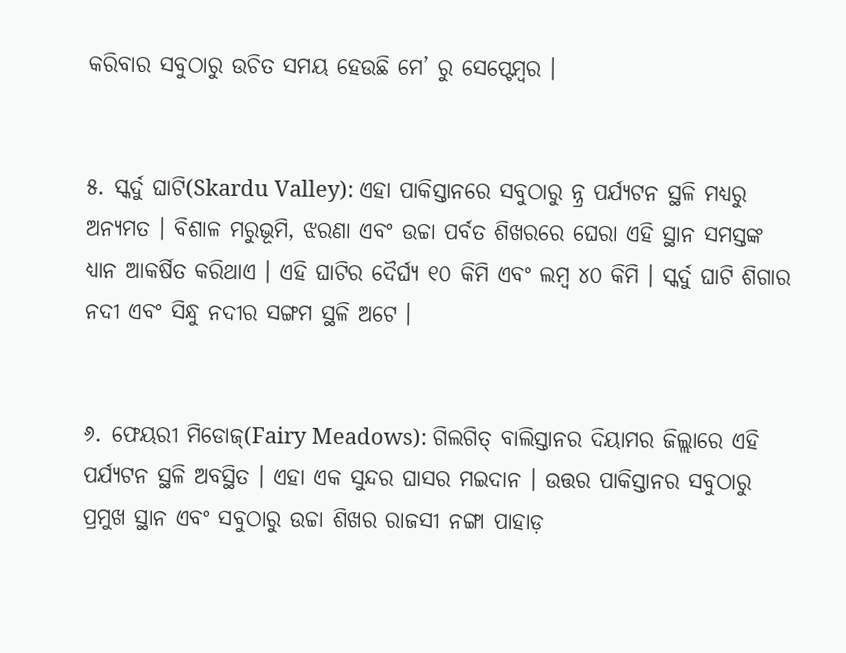କରିବାର ସବୁଠାରୁ ଉଚିତ ସମୟ ହେଉଛି ମେ’ ରୁ ସେପ୍ଟେମ୍ବର ।


୫. ସ୍କର୍ଦୁ ଘାଟି(Skardu Valley): ଏହା ପାକିସ୍ତାନରେ ସବୁଠାରୁ ନ୍ନ୍ର ପର୍ଯ୍ୟଟନ ସ୍ଥଳି ମଧ୍ୟରୁ ଅନ୍ୟମତ । ବିଶାଳ ମରୁଭୂମି, ଝରଣା ଏବଂ ଉଚ୍ଚା ପର୍ବତ ଶିଖରରେ ଘେରା ଏହି ସ୍ଥାନ ସମସ୍ତଙ୍କ ଧ୍ୟାନ ଆକର୍ଷିତ କରିଥାଏ । ଏହି ଘାଟିର ଦୈର୍ଘ୍ୟ ୧୦ କିମି ଏବଂ ଲମ୍ବ ୪୦ କିମି । ସ୍କର୍ଦୁ ଘାଟି ଶିଗାର ନଦୀ ଏବଂ ସିନ୍ଧୁ ନଦୀର ସଙ୍ଗମ ସ୍ଥଳି ଅଟେ ।


୬. ଫେୟରୀ ମିଡୋଜ୍(Fairy Meadows): ଗିଲଗିତ୍ ବାଲିସ୍ତାନର ଦିୟାମର ଜିଲ୍ଲାରେ ଏହି ପର୍ଯ୍ୟଟନ ସ୍ଥଳି ଅବସ୍ଥିତ । ଏହା ଏକ ସୁନ୍ଦର ଘାସର ମଇଦାନ । ଉତ୍ତର ପାକିସ୍ତାନର ସବୁଠାରୁ ପ୍ରମୁଖ ସ୍ଥାନ ଏବଂ ସବୁଠାରୁ ଉଚ୍ଚା ଶିଖର ରାଜସୀ ନଙ୍ଗା ପାହାଡ଼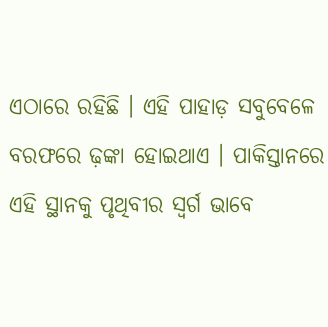ଏଠାରେ ରହିଛି । ଏହି ପାହାଡ଼ ସବୁବେଳେ ବରଫରେ ଢ଼ଙ୍କା ହୋଇଥାଏ । ପାକିସ୍ତାନରେ ଏହି ସ୍ଥାନକୁ ପୃଥିବୀର ସ୍ୱର୍ଗ ଭାବେ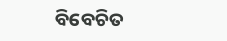ବିବେଚିତ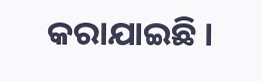କରାଯାଇଛି ।